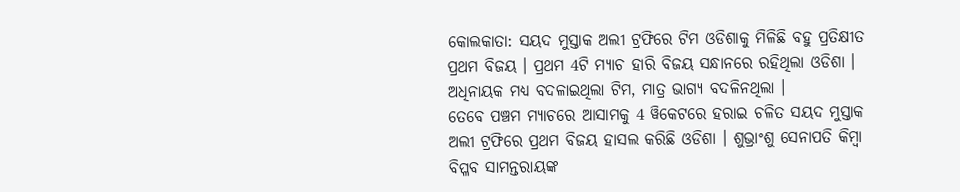କୋଲକାତା: ସୟଦ ମୁସ୍ତାକ ଅଲୀ ଟ୍ରଫିରେ ଟିମ ଓଡିଶାକୁ ମିଳିଛି ବହୁ ପ୍ରତିକ୍ଷୀତ ପ୍ରଥମ ବିଜୟ । ପ୍ରଥମ 4ଟି ମ୍ୟାଚ ହାରି ବିଜୟ ସନ୍ଧାନରେ ରହିଥିଲା ଓଡିଶା । ଅଧିନାୟକ ମଧ୍ୟ ବଦଳାଇଥିଲା ଟିମ, ମାତ୍ର ଭାଗ୍ୟ ବଦଳିନଥିଲା ।
ତେବେ ପଞ୍ଚମ ମ୍ୟାଚରେ ଆସାମକୁ 4 ୱିକେଟରେ ହରାଇ ଚଳିତ ସୟଦ ମୁସ୍ତାକ ଅଲୀ ଟ୍ରଫିରେ ପ୍ରଥମ ବିଜୟ ହାସଲ କରିଛି ଓଡିଶା । ଶୁଭ୍ରାଂଶୁ ସେନାପତି କିମ୍ବା ବିପ୍ଳବ ସାମନ୍ତରାୟଙ୍କ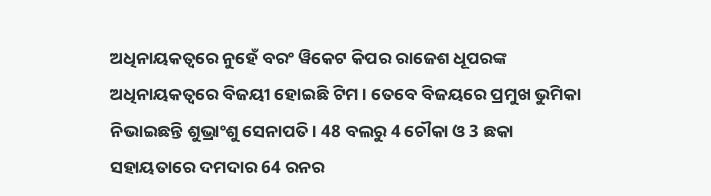ଅଧିନାୟକତ୍ବରେ ନୁହେଁ ବରଂ ୱିକେଟ କିପର ରାଜେଶ ଧୂପରଙ୍କ ଅଧିନାୟକତ୍ବରେ ବିଜୟୀ ହୋଇଛି ଟିମ । ତେବେ ବିଜୟରେ ପ୍ରମୁଖ ଭୁମିକା ନିଭାଇଛନ୍ତି ଶୁଭ୍ରାଂଶୁ ସେନାପତି । 48 ବଲରୁ 4 ଚୌକା ଓ 3 ଛକା ସହାୟତାରେ ଦମଦାର 64 ରନର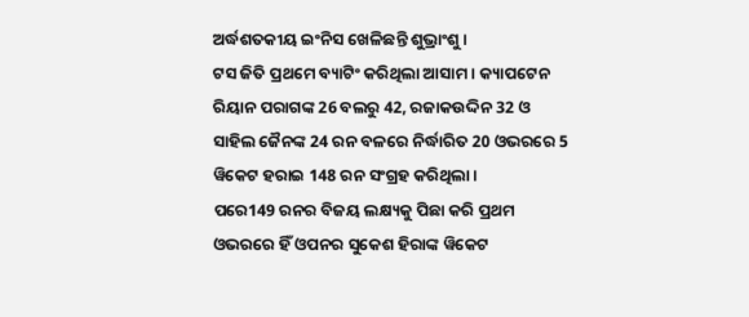ଅର୍ଦ୍ଧଶତକୀୟ ଇଂନିସ ଖେଳିଛନ୍ତି ଶୁଭ୍ରାଂଶୁ ।
ଟସ ଜିତି ପ୍ରଥମେ ବ୍ୟାଟିଂ କରିଥିଲା ଆସାମ । କ୍ୟାପଟେନ ରିୟାନ ପରାଗଙ୍କ 26 ବଲରୁ 42, ରଜାକଉଦ୍ଦିନ 32 ଓ ସାହିଲ ଜୈନଙ୍କ 24 ରନ ବଳରେ ନିର୍ଦ୍ଧାରିତ 20 ଓଭରରେ 5 ୱିକେଟ ହରାଇ 148 ରନ ସଂଗ୍ରହ କରିଥିଲା ।
ପରେ149 ରନର ବିଜୟ ଲକ୍ଷ୍ୟକୁ ପିଛା କରି ପ୍ରଥମ ଓଭରରେ ହିଁ ଓପନର ସୁକେଶ ହିରାଙ୍କ ୱିକେଟ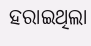ହରାଇଥିଲା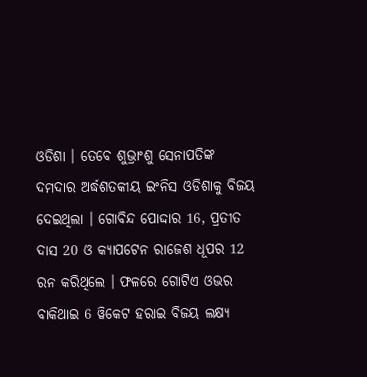ଓଡିଶା । ତେବେ ଶୁଭ୍ରାଂଶୁ ସେନାପତିଙ୍କ ଦମଦାର ଅର୍ଦ୍ଧଶତକୀୟ ଇଂନିସ ଓଡିଶାକୁ ବିଜୟ ଦେଇଥିଲା । ଗୋବିନ୍ଦ ପୋଦ୍ଦାର 16, ପ୍ରତୀତ ଦାସ 20 ଓ କ୍ୟାପଟେନ ରାଜେଶ ଧୂପର 12 ରନ କରିଥିଲେ । ଫଳରେ ଗୋଟିଏ ଓଭର ବାକିଥାଇ 6 ୱିକେଟ ହରାଇ ବିଜୟ ଲକ୍ଷ୍ୟ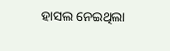ହାସଲ ନେଇଥିଲା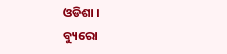ଓଡିଶା ।
ବ୍ୟୁରୋ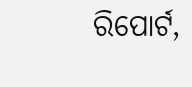ରିପୋର୍ଟ,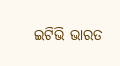ଇଟିଭି ଭାରତ